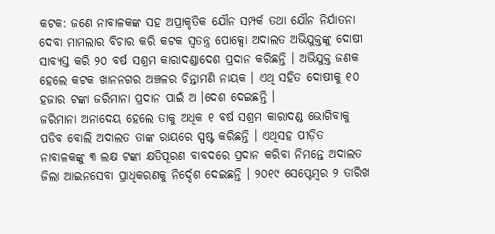କଟକ: ଜଣେ ନାବାଳକଙ୍କ ସହ ଅପ୍ରାକୃତିକ ଯୌନ ସମ୍ପର୍କ ତଥା ଯୌନ ନିର୍ଯାତନା ଦେବା ମାମଲାର ବିଚାର କରି କଟକ ସ୍ୱତନ୍ତ୍ର ପୋକ୍ସୋ ଅଦାଲତ ଅଭିଯୁକ୍ତଙ୍କୁ ଦୋଷୀ ସାବ୍ୟସ୍ତ କରି ୨୦ ବର୍ଷ ସଶ୍ରମ କାରାଦଣ୍ଡାଦେଶ ପ୍ରଦାନ କରିଛନ୍ତି । ଅଭିଯୁକ୍ତ ଜଣକ ହେଲେ କଟକ ଖାନନଗର ଅଞ୍ଚଳର ଚିନ୍ତାମଣି ନାୟକ । ଏଥି ସହିତ ଦୋଷୀକୁ ୧୦ ହଜାର ଟଙ୍କା ଜରିମାନା ପ୍ରଦାନ ପାଇଁ ଅ ।ଦେଶ ଦେଇଛନ୍ତି ।
ଜରିମାନା ଅନାଦେୟ ହେଲେ ତାକୁ ଅଧିକ ୧ ବର୍ଷ ସଶ୍ରମ କାରାଦଣ୍ଡ ଭୋଗିବାକୁ ପଡିବ ବୋଲି ଅଦାଲତ ତାଙ୍କ ରାୟରେ ସ୍ପଷ୍ଟ କରିଛନ୍ତି । ଏଥିସହ ପୀଡ଼ିତ ନାବାଳକଙ୍କୁ ୩ ଲକ୍ଷ ଟଙ୍କା କ୍ଷତିପୂରଣ ବାବଦରେ ପ୍ରଦାନ କରିବା ନିମନ୍ତେ ଅଦାଲତ ଜିଲା ଆଇନସେବା ପ୍ରାଧିକରଣକୁ ନିର୍ଦ୍ଦେଶ ଦେଇଛନ୍ତି । ୨୦୧୯ ସେପ୍ଟେମ୍ବର ୨ ତାରିଖ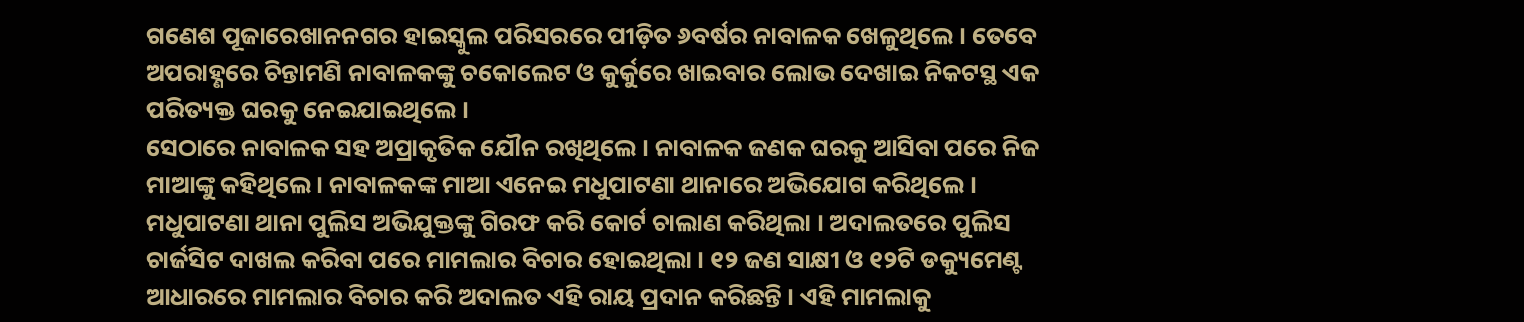ଗଣେଶ ପୂଜାରେଖାନନଗର ହାଇସ୍କୁଲ ପରିସରରେ ପୀଡ଼ିତ ୬ବର୍ଷର ନାବାଳକ ଖେଳୁଥିଲେ । ତେବେ ଅପରାହ୍ଣରେ ଚିନ୍ତାମଣି ନାବାଳକଙ୍କୁ ଚକୋଲେଟ ଓ କୁର୍କୁରେ ଖାଇବାର ଲୋଭ ଦେଖାଇ ନିକଟସ୍ଥ ଏକ ପରିତ୍ୟକ୍ତ ଘରକୁ ନେଇଯାଇଥିଲେ ।
ସେଠାରେ ନାବାଳକ ସହ ଅପ୍ରାକୃତିକ ଯୌନ ରଖିଥିଲେ । ନାବାଳକ ଜଣକ ଘରକୁ ଆସିବା ପରେ ନିଜ ମାଆଙ୍କୁ କହିଥିଲେ । ନାବାଳକଙ୍କ ମାଆ ଏନେଇ ମଧୁପାଟଣା ଥାନାରେ ଅଭିଯୋଗ କରିଥିଲେ । ମଧୁପାଟଣା ଥାନା ପୁଲିସ ଅଭିଯୁକ୍ତଙ୍କୁ ଗିରଫ କରି କୋର୍ଟ ଚାଲାଣ କରିଥିଲା । ଅଦାଲତରେ ପୁଲିସ ଚାର୍ଜସିଟ ଦାଖଲ କରିବା ପରେ ମାମଲାର ବିଚାର ହୋଇଥିଲା । ୧୨ ଜଣ ସାକ୍ଷୀ ଓ ୧୨ଟି ଡକ୍ୟୁମେଣ୍ଟ ଆଧାରରେ ମାମଲାର ବିଚାର କରି ଅଦାଲତ ଏହି ରାୟ ପ୍ରଦାନ କରିଛନ୍ତି । ଏହି ମାମଲାକୁ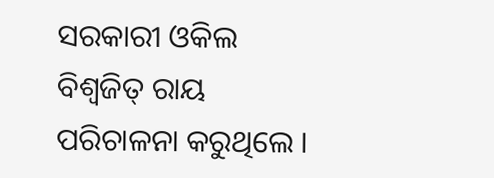ସରକାରୀ ଓକିଲ ବିଶ୍ୱଜିତ୍ ରାୟ ପରିଚାଳନା କରୁଥିଲେ ।